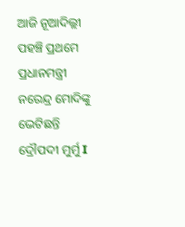ଆଜି ନୂଆଦିଲ୍ଲୀ ପହଞ୍ଚି ପ୍ରଥମେ ପ୍ରଧାନମନ୍ତ୍ରୀ ନରେନ୍ଦ୍ର ମୋଦିଙ୍କୁ ଭେଟିଛନ୍ତି ଦ୍ରୌପଦୀ ମୁର୍ମୁ I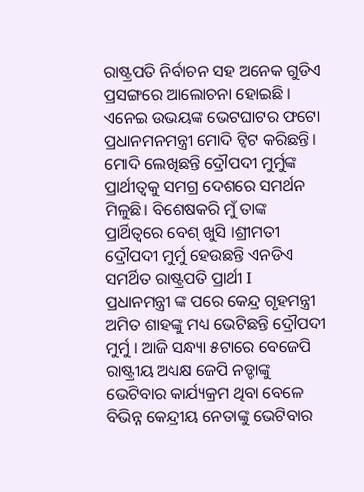ରାଷ୍ଟ୍ରପତି ନିର୍ବାଚନ ସହ ଅନେକ ଗୁଡିଏ ପ୍ରସଙ୍ଗରେ ଆଲୋଚନା ହୋଇଛି । ଏନେଇ ଉଭୟଙ୍କ ଭେଟଘାଟର ଫଟୋ ପ୍ରଧାନମନମନ୍ତ୍ରୀ ମୋଦି ଟ୍ୱିଟ କରିଛନ୍ତି। ମୋଦି ଲେଖିଛନ୍ତି ଦ୍ରୌପଦୀ ମୁର୍ମୁଙ୍କ ପ୍ରାର୍ଥୀତ୍ୱକୁ ସମଗ୍ର ଦେଶରେ ସମର୍ଥନ ମିଳୁଛି। ବିଶେଷକରି ମୁଁ ତାଙ୍କ ପ୍ରାର୍ଥିତ୍ୱରେ ବେଶ୍ ଖୁସି ।ଶ୍ରୀମତୀ ଦ୍ରୌପଦୀ ମୁର୍ମୁ ହେଉଛନ୍ତି ଏନଡିଏ ସମର୍ଥିତ ରାଷ୍ଟ୍ରପତି ପ୍ରାର୍ଥୀ I
ପ୍ରଧାନମନ୍ତ୍ରୀ ଙ୍କ ପରେ କେନ୍ଦ୍ର ଗୃହମନ୍ତ୍ରୀ ଅମିତ ଶାହଙ୍କୁ ମଧ୍ୟ ଭେଟିଛନ୍ତି ଦ୍ରୌପଦୀ ମୁର୍ମୁ । ଆଜି ସନ୍ଧ୍ୟା ୫ଟାରେ ବେଜେପି ରାଷ୍ଟ୍ରୀୟ ଅଧ୍ୟକ୍ଷ ଜେପି ନଡ୍ଡାଙ୍କୁ ଭେଟିବାର କାର୍ଯ୍ୟକ୍ରମ ଥିବା ବେଳେ ବିଭିନ୍ନ କେନ୍ଦ୍ରୀୟ ନେତାଙ୍କୁ ଭେଟିବାର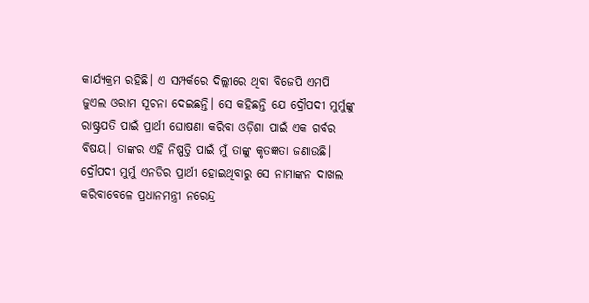କାର୍ଯ୍ୟକ୍ରମ ରହିଛି। ଏ ସମ୍ପର୍କରେ ଦିଲ୍ଲୀରେ ଥିବା ବିଜେପି ଏମପି ଜୁଏଲ ଓରାମ ସୂଚନା ଦେଇଛନ୍ତି। ସେ କହିଛନ୍ତି ଯେ ଦ୍ରୌପଦୀ ମୁର୍ମୁଙ୍କୁ ରାଷ୍ଟ୍ରପତି ପାଇଁ ପ୍ରାର୍ଥୀ ଘୋଷଣା କରିବା ଓଡ଼ିଶା ପାଇଁ ଏକ ଗର୍ବର ବିଷୟ। ତାଙ୍କର ଏହି ନିଷ୍ପତ୍ତି ପାଇଁ ମୁଁ ତାଙ୍କୁ କୃତଜ୍ଞତା ଜଣାଉଛି।
ଦ୍ରୌପଦୀ ମୁର୍ମୁ ଏନଡିର ପ୍ରାର୍ଥୀ ହୋଇଥିବାରୁ ସେ ନାମାଙ୍କନ ଦାଖଲ କରିବାବେଳେ ପ୍ରଧାନମନ୍ତ୍ରୀ ନରେନ୍ଦ୍ର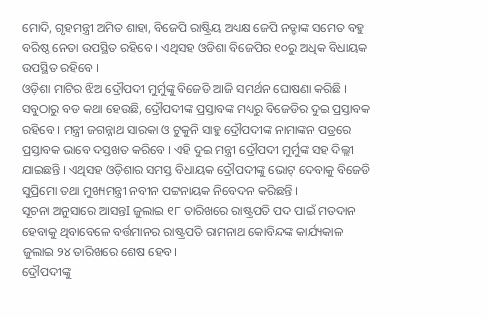ମୋଦି, ଗୃହମନ୍ତ୍ରୀ ଅମିତ ଶାହା, ବିଜେପି ରାଷ୍ଟ୍ରିୟ ଅଧ୍ୟକ୍ଷ ଜେପି ନଡ୍ଡାଙ୍କ ସମେତ ବହୁ ବରିଷ୍ଠ ନେତା ଉପସ୍ଥିତ ରହିବେ । ଏଥିସହ ଓଡିଶା ବିଜେପିର ୧୦ରୁ ଅଧିକ ବିଧାୟକ ଉପସ୍ଥିତ ରହିବେ ।
ଓଡ଼ିଶା ମାଟିର ଝିଅ ଦ୍ରୌପଦୀ ମୁର୍ମୁଙ୍କୁ ବିଜେଡି ଆଜି ସମର୍ଥନ ଘୋଷଣା କରିଛି । ସବୁଠାରୁ ବଡ କଥା ହେଉଛି, ଦ୍ରୌପଦୀଙ୍କ ପ୍ରସ୍ତାବଙ୍କ ମଧ୍ୟରୁ ବିଜେଡିର ଦୁଇ ପ୍ରସ୍ତାବକ ରହିବେ । ମନ୍ତ୍ରୀ ଜଗନ୍ନାଥ ସାରକା ଓ ଟୁକୁନି ସାହୁ ଦ୍ରୌପଦୀଙ୍କ ନାମାଙ୍କନ ପତ୍ରରେ ପ୍ରସ୍ତାବକ ଭାବେ ଦସ୍ତଖତ କରିବେ । ଏହି ଦୁଇ ମନ୍ତ୍ରୀ ଦ୍ରୌପଦୀ ମୁର୍ମୁଙ୍କ ସହ ଦିଲ୍ଲୀ ଯାଇଛନ୍ତି । ଏଥିସହ ଓଡ଼ିଶାର ସମସ୍ତ ବିଧାୟକ ଦ୍ରୌପଦୀଙ୍କୁ ଭୋଟ୍ ଦେବାକୁ ବିଜେଡି ସୁପ୍ରିମୋ ତଥା ମୁଖ୍ୟମନ୍ତ୍ରୀ ନବୀନ ପଟ୍ଟନାୟକ ନିବେଦନ କରିଛନ୍ତି ।
ସୂଚନା ଅନୁସାରେ ଆସନ୍ତI ଜୁଲାଇ ୧୮ ତାରିଖରେ ରାଷ୍ଟ୍ରପତି ପଦ ପାଇଁ ମତଦାନ ହେବାକୁ ଥିବାବେଳେ ବର୍ତ୍ତମାନର ରାଷ୍ଟ୍ରପତି ରାମନାଥ କୋବିନ୍ଦଙ୍କ କାର୍ଯ୍ୟକାଳ ଜୁଲାଇ ୨୪ ତାରିଖରେ ଶେଷ ହେବ।
ଦ୍ରୌପଦୀଙ୍କୁ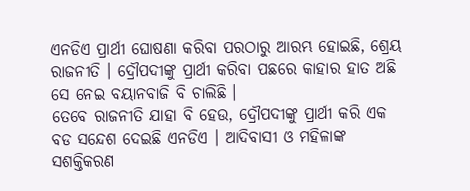ଏନଡିଏ ପ୍ରାର୍ଥୀ ଘୋଷଣା କରିବା ପରଠାରୁ ଆରମ୍ଭ ହୋଇଛି, ଶ୍ରେୟ ରାଜନୀତି । ଦ୍ରୌପଦୀଙ୍କୁ ପ୍ରାର୍ଥୀ କରିବା ପଛରେ କାହାର ହାତ ଅଛି ସେ ନେଇ ବୟାନବାଜି ବି ଚାଲିଛି ।
ତେବେ ରାଜନୀତି ଯାହା ବି ହେଉ, ଦ୍ରୌପଦୀଙ୍କୁ ପ୍ରାର୍ଥୀ କରି ଏକ ବଡ ସନ୍ଦେଶ ଦେଇଛି ଏନଡିଏ । ଆଦିବାସୀ ଓ ମହିଳାଙ୍କ ସଶକ୍ତିକରଣ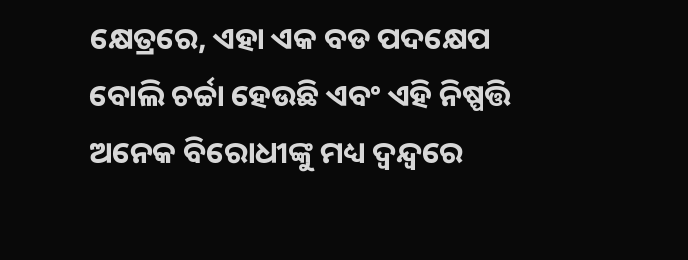କ୍ଷେତ୍ରରେ, ଏହା ଏକ ବଡ ପଦକ୍ଷେପ ବୋଲି ଚର୍ଚ୍ଚା ହେଉଛି ଏବଂ ଏହି ନିଷ୍ପତ୍ତି ଅନେକ ବିରୋଧୀଙ୍କୁ ମଧ୍ୟ ଦ୍ୱନ୍ଦ୍ୱରେ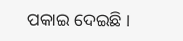ପକାଇ ଦେଇଛି ।